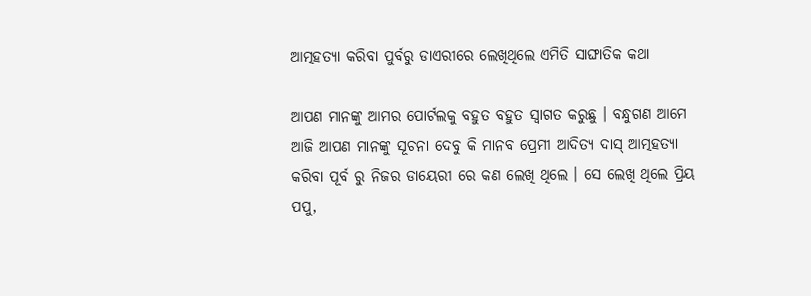ଆତ୍ମହତ୍ୟା କରିବା ପୁର୍ବରୁ ଡାଏରୀରେ ଲେଖିଥିଲେ ଏମିତି ସାଙ୍ଘାତିକ କଥା

ଆପଣ ମାନଙ୍କୁ ଆମର ପୋର୍ଟଲକୁ ବହୁତ ବହୁତ ସ୍ୱାଗତ କରୁଛୁ । ବନ୍ଧୁଗଣ ଆମେ ଆଜି ଆପଣ ମାନଙ୍କୁ ସୂଚନା ଦେବୁ କି ମାନବ ପ୍ରେମୀ ଆଦିତ୍ୟ ଦାସ୍ ଆତ୍ମହତ୍ୟା କରିବା ପୂର୍ବ ରୁ ନିଜର ଡାୟେରୀ ରେ କଣ ଲେଖି ଥିଲେ । ସେ ଲେଖି ଥିଲେ ପ୍ରିୟ ପପୁ,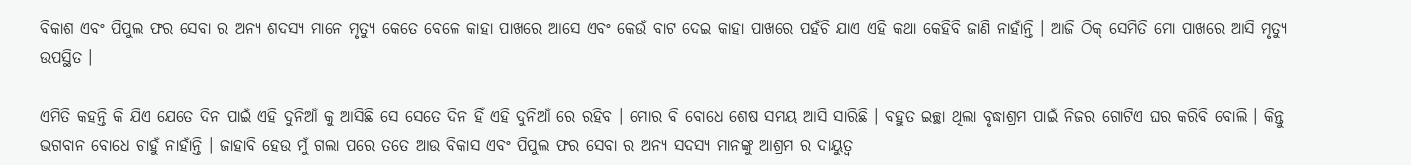ବିକାଶ ଏବଂ ପିପୁଲ ଫର ସେବା ର ଅନ୍ୟ ଶଦସ୍ୟ ମାନେ ମୃତ୍ୟୁ କେତେ ବେଳେ କାହା ପାଖରେ ଆସେ ଏବଂ କେଉଁ ବାଟ ଦେଇ କାହା ପାଖରେ ପହଁଚି ଯାଏ ଏହି କଥା କେହିବି ଜାଣି ନାହାଁନ୍ତି । ଆଜି ଠିକ୍ ସେମିତି ମୋ ପାଖରେ ଆସି ମୃତ୍ୟୁ ଉପସ୍ଥିତ ।

ଏମିତି କହନ୍ତି କି ଯିଏ ଯେତେ ଦିନ ପାଇଁ ଏହି ଦୁନିଆଁ କୁ ଆସିଛି ସେ ସେତେ ଦିନ ହିଁ ଏହି ଦୁନିଆଁ ରେ ରହିବ । ମୋର ବି ବୋଧେ ଶେଷ ସମୟ ଆସି ସାରିଛି । ବହୁତ ଇଚ୍ଛା ଥିଲା ବୃଦ୍ଧାଶ୍ରମ ପାଇଁ ନିଜର ଗୋଟିଏ ଘର କରିବି ବୋଲି । କିନ୍ତୁ ଭଗବାନ ବୋଧେ ଚାହୁଁ ନାହାଁନ୍ତି । ଜାହାବି ହେଉ ମୁଁ ଗଲା ପରେ ତତେ ଆଉ ବିକାସ ଏବଂ ପିପୁଲ ଫର ସେବା ର ଅନ୍ୟ ସଦସ୍ୟ ମାନଙ୍କୁ ଆଶ୍ରମ ର ଦାୟୁତ୍ୱ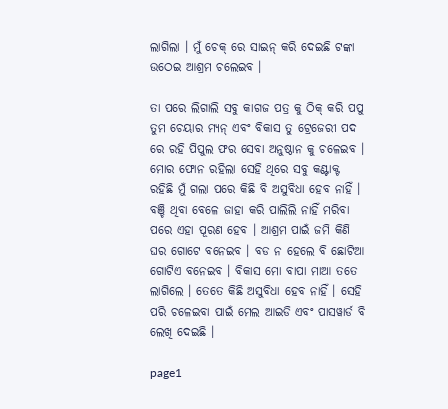ଲାଗିଲା । ମୁଁ ଚେକ୍ ରେ ସାଇନ୍ କରି ଦେଇଛି ଟଙ୍କା ଉଠେଇ ଆଶ୍ରମ ଚଲେଇବ ।

ତା ପରେ ଲିଗାଲି ସବୁ କାଗଜ ପତ୍ର କୁ ଠିକ୍ କରି ପପୁ ତୁମ ଚେୟାର ମ୍ୟନ୍ ଏବଂ ବିକାସ ତୁ ଟ୍ରେଜେରୀ ପଦ ରେ ରହି ପିପୁଲ ଫର ସେବା ଅନୁଷ୍ଠାନ କୁ ଚଳେଇବ । ମୋର ଫୋନ ରହିଲା ସେହି ଥିରେ ସବୁ କଣ୍ଟାକ୍ଟ ରହିଛି ମୁଁ ଗଲା ପରେ କିଛି ବି ଅସୁବିଧା ହେବ ନାହିଁ । ବଞ୍ଚି ଥିବା ବେଳେ ଜାହା କରି ପାଲିଲି ନାହିଁ ମରିବା ପରେ ଏହା ପୂରଣ ହେବ । ଆଶ୍ରମ ପାଇଁ ଜମି କିଣି ଘର ଗୋଟେ ବନେଇବ । ବଡ ନ ହେଲେ ବି ଛୋଟିଆ ଗୋଟିଏ ବନେଇବ । ବିକାସ ମୋ ବାପା ମାଆ ତତେ ଲାଗିଲେ । ତେତେ କିଛି ଅସୁବିଧା ହେବ ନାହିଁ । ସେହି ପରି ଚଳେଇବା ପାଇଁ ମେଲ ଆଇଡି ଏବଂ ପାସୱାର୍ଡ ବି ଲେଖି ଦେଇଛି ।

page1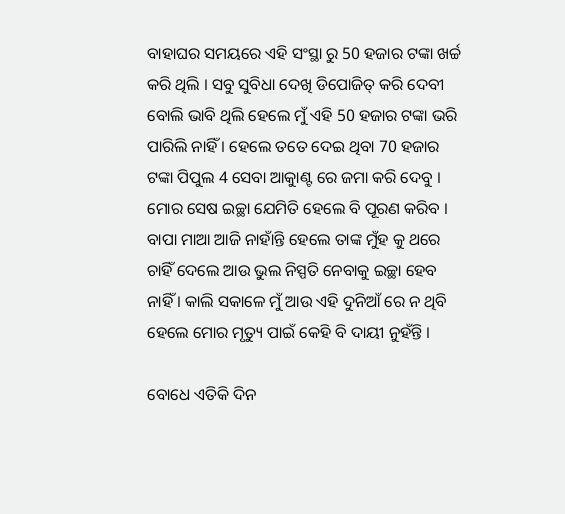ବାହାଘର ସମୟରେ ଏହି ସଂସ୍ଥା ରୁ 50 ହଜାର ଟଙ୍କା ଖର୍ଚ୍ଚ କରି ଥିଲି । ସବୁ ସୁବିଧା ଦେଖି ଡିପୋଜିତ୍ କରି ଦେବୀ ବୋଲି ଭାବି ଥିଲି ହେଲେ ମୁଁ ଏହି 50 ହଜାର ଟଙ୍କା ଭରି ପାରିଲି ନାହିଁ । ହେଲେ ତତେ ଦେଇ ଥିବା 70 ହଜାର ଟଙ୍କା ପିପୁଲ 4 ସେବା ଆକାୁଣ୍ଟ ରେ ଜମା କରି ଦେବୁ । ମୋର ସେଷ ଇଚ୍ଛା ଯେମିତି ହେଲେ ବି ପୂରଣ କରିବ । ବାପା ମାଆ ଆଜି ନାହାଁନ୍ତି ହେଲେ ତାଙ୍କ ମୁଁହ କୁ ଥରେ ଚାହିଁ ଦେଲେ ଆଉ ଭୁଲ ନିସ୍ପତି ନେବାକୁ ଇଚ୍ଛା ହେବ ନାହିଁ । କାଲି ସକାଳେ ମୁଁ ଆଉ ଏହି ଦୁନିଆଁ ରେ ନ ଥିବି ହେଲେ ମୋର ମୃତ୍ୟୁ ପାଇଁ କେହି ବି ଦାୟୀ ନୁହଁନ୍ତି ।

ବୋଧେ ଏତିକି ଦିନ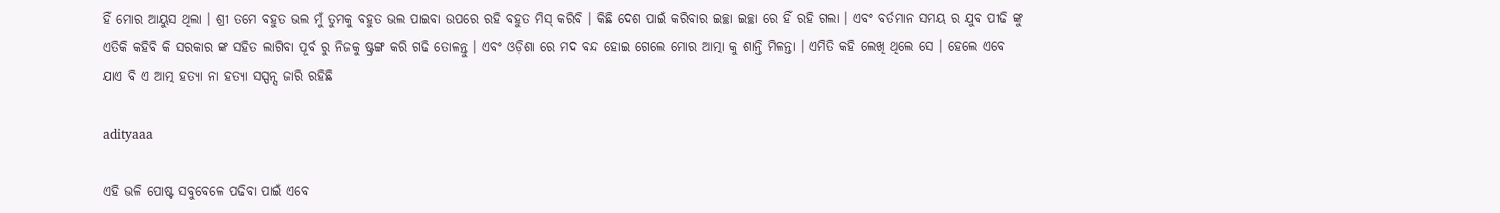ହିଁ ମୋର ଆୟୁସ ଥିଲା । ଶ୍ରୀ ତମେ ବହୁତ ଭଲ ମୁଁ ତୁମକୁ ବହୁତ ଭଲ ପାଇବା ଉପରେ ରହି ବହୁତ ମିସ୍ କରିବି । କିଛି ଦେଶ ପାଇଁ କରିବାର ଇଚ୍ଛା ଇଚ୍ଛା ରେ ହିଁ ରହି ଗଲା । ଏବଂ ବର୍ତମାନ ସମୟ ର ଯୁବ ପୀଢି ଙ୍କୁ ଏତିକି କହିବି କି ସରକାର ଙ୍କ ସହିତ ଲାଗିବା ପୂର୍ବ ରୁ ନିଜକୁ ଷ୍ଟ୍ରଙ୍ଗ କରି ଗଢି ତୋଳନ୍ତୁ । ଏବଂ ଓଡ଼ିଶା ରେ ମଦ ବନ୍ଦ ହୋଇ ଗେଲେ ମୋର ଆତ୍ମା କୁ ଶାନ୍ତି ମିଳନ୍ତା । ଏମିତି କହି ଲେଖି ଥିଲେ ସେ । ହେଲେ ଏବେ ଯାଏ ବି ଏ ଆତ୍ମ ହତ୍ୟା ନା ହତ୍ୟା ସସ୍ପନ୍ସ ଜାରି ରହିଛି

adityaaa

ଏହି ଭଳି ପୋଷ୍ଟ ସବୁବେଳେ ପଢିବା ପାଇଁ ଏବେ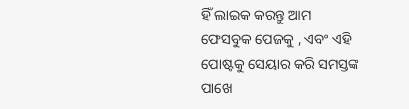ହିଁ ଲାଇକ କରନ୍ତୁ ଆମ ଫେସବୁକ ପେଜକୁ , ଏବଂ ଏହି ପୋଷ୍ଟକୁ ସେୟାର କରି ସମସ୍ତଙ୍କ ପାଖେ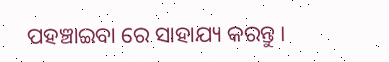ପହଞ୍ଚାଇବା ରେ ସାହାଯ୍ୟ କରନ୍ତୁ ।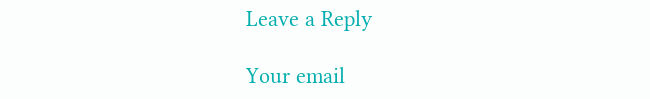Leave a Reply

Your email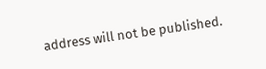address will not be published.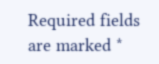Required fields are marked *